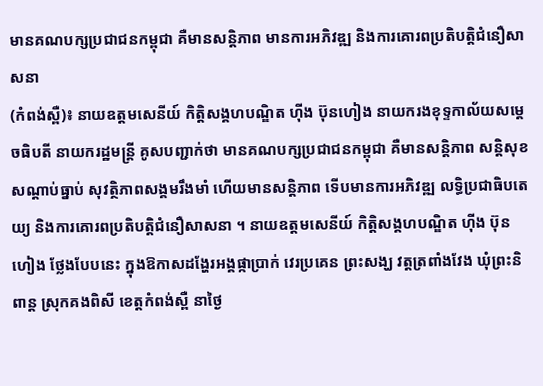មានគណបក្សប្រជាជនកម្ពុជា គឺមានសន្តិភាព មានការអភិវឌ្ឍ និងការគោរពប្រតិបត្តិជំនឿសាសនា
(កំពង់ស្ពឺ)៖ នាយឧត្តមសេនីយ៍ កិត្តិសង្គហបណ្ឌិត ហ៊ីង ប៊ុនហៀង នាយករងខុទ្ទកាល័យសម្តេចធិបតី នាយករដ្ឋមន្ត្រី គូសបញ្ជាក់ថា មានគណបក្សប្រជាជនកម្ពុជា គឺមានសន្តិភាព សន្តិសុខ សណ្តាប់ធ្នាប់ សុវត្ថិភាពសង្គមរឹងមាំ ហើយមានសន្តិភាព ទើបមានការអភិវឌ្ឍ លទ្ធិប្រជាធិបតេយ្យ និងការគោរពប្រតិបត្តិជំនឿសាសនា ។ នាយឧត្តមសេនីយ៍ កិត្តិសង្គហបណ្ឌិត ហ៊ីង ប៊ុនហៀង ថ្លែងបែបនេះ ក្នុងឱកាសដង្ហែរអង្គផ្កាប្រាក់ វេរប្រគេន ព្រះសង្ឃ វត្តត្រពាំងវែង ឃុំព្រះនិពាន្ត ស្រុកគងពិសី ខេត្តកំពង់ស្ពឺ នាថ្ងៃ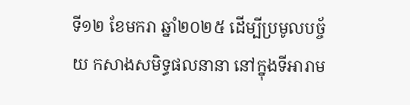ទី១២ ខែមករា ឆ្នាំ២០២៥ ដើម្បីប្រមូលបច្ច័យ កសាងសមិទ្ធផលនានា នៅក្នុងទីអារាម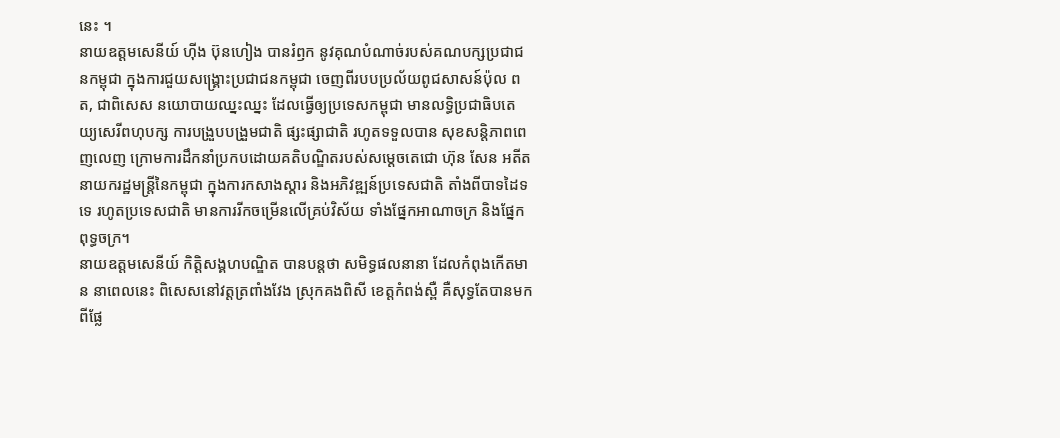នេះ ។
នាយឧត្តមសេនីយ៍ ហ៊ីង ប៊ុនហៀង បានរំឭក នូវគុណបំណាច់របស់គណបក្សប្រជាជនកម្ពុជា ក្នុងការជួយសង្រ្គោះប្រជាជនកម្ពុជា ចេញពីរបបប្រល័យពូជសាសន៍ប៉ុល ពត, ជាពិសេស នយោបាយឈ្នះឈ្នះ ដែលធ្វើឲ្យប្រទេសកម្ពុជា មានលទ្ធិប្រជាធិបតេយ្យសេរីពហុបក្ស ការបង្រួបបង្រួមជាតិ ផ្សះផ្សាជាតិ រហូតទទួលបាន សុខសន្តិភាពពេញលេញ ក្រោមការដឹកនាំប្រកបដោយគតិបណ្ឌិតរបស់សម្តេចតេជោ ហ៊ុន សែន អតីតនាយករដ្ឋមន្រ្តីនៃកម្ពុជា ក្នុងការកសាងស្តារ និងអភិវឌ្ឍន៍ប្រទេសជាតិ តាំងពីបាទដៃទទេ រហូតប្រទេសជាតិ មានការរីកចម្រើនលើគ្រប់វិស័យ ទាំងផ្នែកអាណាចក្រ និងផ្នែកពុទ្ធចក្រ។
នាយឧត្តមសេនីយ៍ កិត្តិសង្គហបណ្ឌិត បានបន្តថា សមិទ្ធផលនានា ដែលកំពុងកើតមាន នាពេលនេះ ពិសេសនៅវត្តត្រពាំងវែង ស្រុកគងពិសី ខេត្តកំពង់ស្ពឺ គឺសុទ្ធតែបានមកពីផ្លែ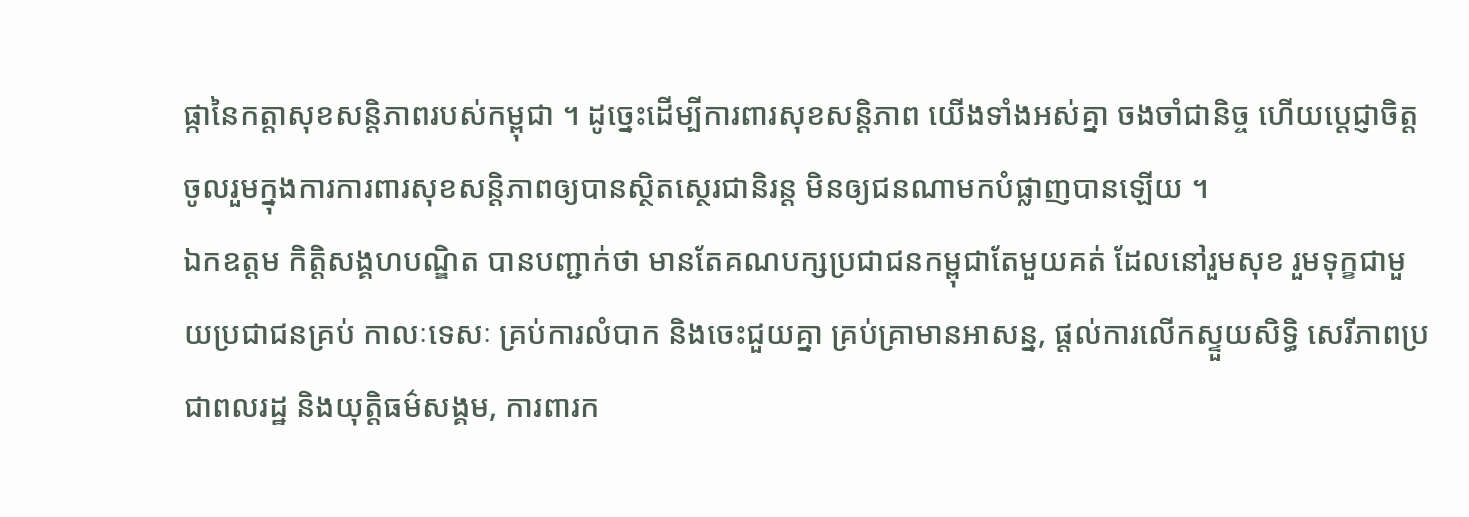ផ្កានៃកត្តាសុខសន្តិភាពរបស់កម្ពុជា ។ ដូច្នេះដើម្បីការពារសុខសន្តិភាព យើងទាំងអស់គ្នា ចងចាំជានិច្ច ហើយប្តេជ្ញាចិត្តចូលរួមក្នុងការការពារសុខសន្តិភាពឲ្យបានស្ថិតស្ថេរជានិរន្ត មិនឲ្យជនណាមកបំផ្លាញបានឡើយ ។
ឯកឧត្តម កិត្តិសង្គហបណ្ឌិត បានបញ្ជាក់ថា មានតែគណបក្សប្រជាជនកម្ពុជាតែមួយគត់ ដែលនៅរួមសុខ រួមទុក្ខជាមួយប្រជាជនគ្រប់ កាលៈទេសៈ គ្រប់ការលំបាក និងចេះជួយគ្នា គ្រប់គ្រាមានអាសន្ន, ផ្ដល់ការលើកស្ទួយសិទ្ធិ សេរីភាពប្រជាពលរដ្ឋ និងយុត្តិធម៌សង្គម, ការពារក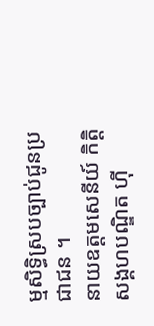ម្មសិទ្ធិស្របច្បាប់ជូនប្រជាជន ។
នាយឧត្តមសេនីយ៍ កិត្តិសង្គហបណ្ឌិត ហ៊ី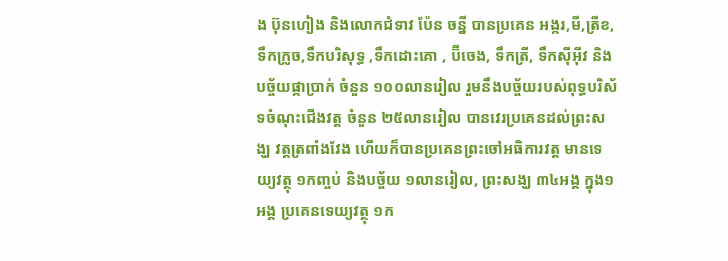ង ប៊ុនហៀង និងលោកជំទាវ ប៉ែន ចន្នី បានប្រគេន អង្ករ,មី,ត្រីខ,ទឹកក្រូច,ទឹកបរិសុទ្ធ ,ទឹកដោះគោ , ប៊ីចេង, ទឹកត្រី, ទឹកស៊ីអ៊ីវ និងបច្ច័យផ្កាប្រាក់ ចំនួន ១០០លានរៀល រួមនឹងបច្ច័យរបស់ពុទ្ធបរិស័ទចំណុះជើងវត្ត ចំនួន ២៥លានរៀល បានវេរប្រគេនដល់ព្រះសង្ឃ វត្តត្រពាំងវែង ហើយក៏បានប្រគេនព្រះចៅអធិការវត្ត មានទេយ្យវត្ថុ ១កញ្ចប់ និងបច្ច័យ ១លានរៀល, ព្រះសង្ឃ ៣៤អង្គ ក្នុង១អង្គ ប្រគេនទេយ្យវត្ថុ ១ក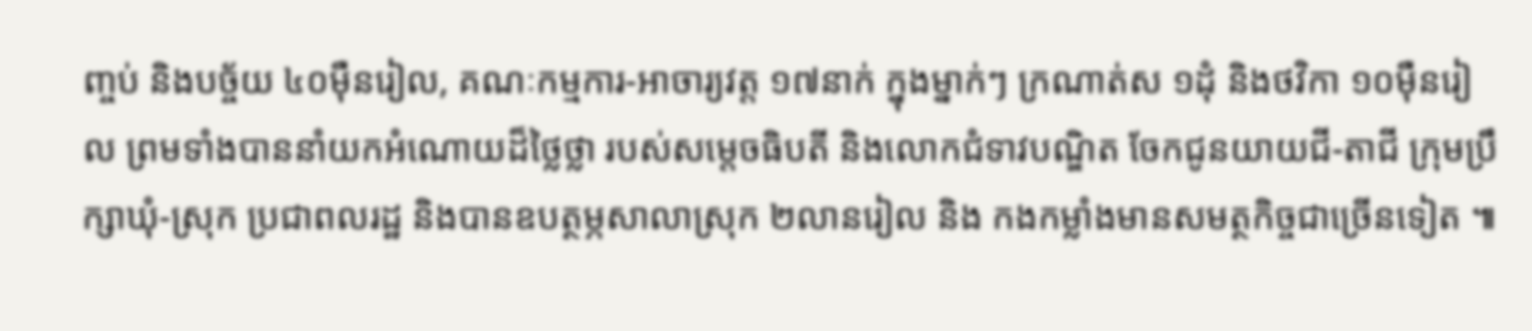ញ្ចប់ និងបច្ច័យ ៤០ម៉ឺនរៀល, គណៈកម្មការ-អាចារ្យវត្ត ១៧នាក់ ក្នុងម្នាក់ៗ ក្រណាត់ស ១ដុំ និងថវិកា ១០ម៉ឺនរៀល ព្រមទាំងបាននាំយកអំណោយដ៏ថ្លៃថ្លា របស់សម្តេចធិបតី និងលោកជំទាវបណ្ឌិត ចែកជូនយាយជី-តាជី ក្រុមប្រឹក្សាឃុំ-ស្រុក ប្រជាពលរដ្ឋ និងបានឧបត្ថម្ភសាលាស្រុក ២លានរៀល និង កងកម្លាំងមានសមត្ថកិច្ចជាច្រើនទៀត ៕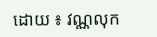ដោយ ៖ វណ្ណលុក